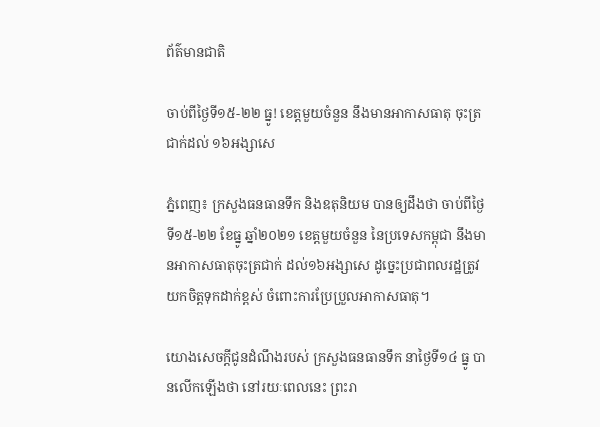ព័ត៌មានជាតិ

ចាប់ពីថ្ងៃទី១៥-២២ ធ្នូ! ខេត្តមួយចំនួន នឹងមានអាកាសធាតុ ចុះត្រជាក់ដល់ ១៦អង្សាសេ

ភ្នំពេញ៖ ក្រសួងធនធានទឹក និងឧតុនិយម បានឲ្យដឹងថា ចាប់ពីថ្ងៃទី១៥-២២ ខែធ្នូ ឆ្នាំ២០២១ ខេត្តមួយចំនួន នៃប្រទេសកម្ពុជា នឹងមានអាកាសធាតុចុះត្រជាក់ ដល់១៦អង្សាសេ ដូច្នេះប្រជាពលរដ្ឋត្រូវ យកចិត្តទុកដាក់ខ្ពស់ ចំពោះការប្រែប្រួលអាកាសធាតុ។

យោងសេចក្តីជូនដំណឹងរបស់ ក្រសួងធនធានទឹក នាថ្ងៃទី១៤ ធ្នូ បានលើកឡើងថា នៅរយៈពេលនេះ ព្រះរា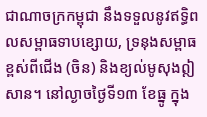ជាណាចក្រកម្ពុជា នឹងទទួលនូវឥទ្ធិពលសម្ពាធទាបខ្សោយ, ទ្រនុងសម្ពាធខ្ពស់ពីជើង (ចិន) និងខ្យល់មូសុងឦសាន។ នៅល្ងាចថ្ងៃទី១៣ ខែធ្នូ ក្នុង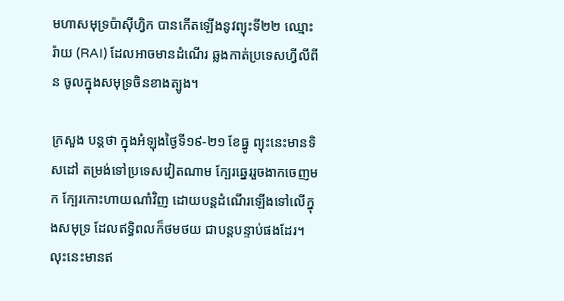មហាសមុទ្រប៉ាស៊ីហ្វិក បានកើតឡើងនូវព្យុះទី២២ ឈ្មោះ រ៉ាយ (RAI) ដែលអាចមានដំណើរ ឆ្លងកាត់ប្រទេសហ្វីលីពីន ចូលក្នុងសមុទ្រចិនខាងត្បូង។

ក្រសួង បន្ដថា ក្នុងអំឡុងថ្ងៃទី១៩-២១ ខែធ្នូ ព្យុះនេះមានទិសដៅ តម្រង់ទៅប្រទេសវៀតណាម ក្បែរឆ្នេររួចងាកចេញមក ក្បែរកោះហាយណាំវិញ ដោយបន្តដំណើរឡើងទៅលើក្នុងសមុទ្រ ដែលឥទ្ធិពលក៏ថមថយ ជាបន្តបន្ទាប់ផងដែរ។ លុះនេះមានឥ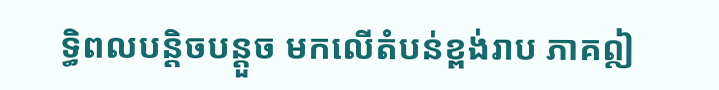ទ្ធិពលបន្តិចបន្តួច មកលើតំបន់ខ្ពង់រាប ភាគឦ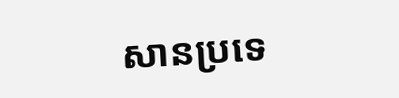សានប្រទេ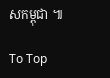សកម្ពុជា ៕

To Top